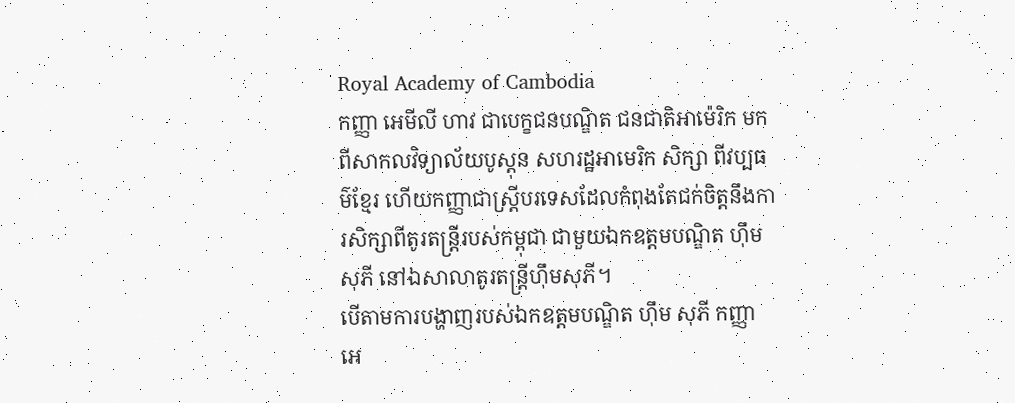Royal Academy of Cambodia
កញ្ញា អេមីលី ហាវ ជាបេក្ខជនបណ្ឌិត ជនជាតិអាម៉េរិក មកពីសាកលវិទ្យាល័យបូស្តុន សហរដ្ឋអាមេរិក សិក្សា ពីវប្បធម៌ខ្មែរ ហើយកញ្ញាជាស្រ្តីបរទេសដែលកំពុងតែជក់ចិត្តនឹងការសិក្សាពីតូរតន្ត្រីរបស់កម្ពុជា ជាមួយឯកឧត្តមបណ្ឌិត ហ៊ឹម សុភី នៅឯសាលាតូរតន្ត្រីហ៊ឹមសុភី។
បើតាមការបង្ហាញរបស់ឯកឧត្តមបណ្ឌិត ហ៊ឹម សុភី កញ្ញា អេ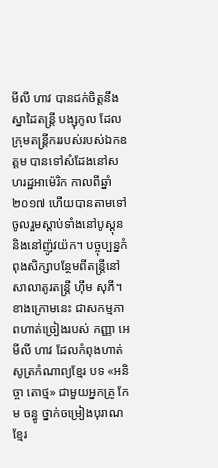មីលី ហាវ បានជក់ចិត្តនឹងស្នាដៃតន្ត្រី បង្សុកូល ដែលក្រុមតន្ត្រីកររបស់របស់ឯកឧត្តម បានទៅសំដែងនៅសហរដ្ឋអាម៉េរិក កាលពីឆ្នាំ២០១៧ ហើយបានតាមទៅចូលរួមស្តាប់ទាំងនៅបូស្តុន និងនៅញ៉ូវយ៉ក។ បច្ចុប្បន្នកំពុងសិក្សាបន្ថែមពីតន្ត្រីនៅសាលាតូរតន្ត្រី ហ៊ឹម សុភី។
ខាងក្រោមនេះ ជាសកម្មភាពហាត់ច្រៀងរបស់ កញ្ញា អេមីលី ហាវ ដែលកំពុងហាត់សូត្រកំណាព្យខ្មែរ បទ «អនិច្ចា តោថ្ម» ជាមួយអ្នកគ្រូ កែម ចន្ធូ ថ្នាក់ចម្រៀងបុរាណខ្មែរ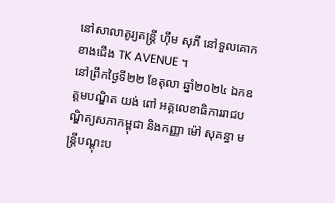នៅសាលាតូរ្យតន្រ្តី ហុឹម សុភី នៅទួលគោក ខាងជើង TK AVENUE ។
នៅព្រឹកថ្ងៃទី២២ ខែតុលា ឆ្នាំ២០២៤ ឯកឧត្តមបណ្ឌិត យង់ ពៅ អគ្គលេខាធិការរាជបណ្ឌិត្យសភាកម្ពុជា និងកញ្ញា ម៉ៅ សុគន្ធា មន្ត្រីបណ្តុះប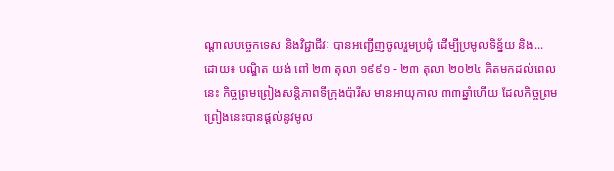ណ្តាលបច្ចេកទេស និងវិជ្ជាជីវៈ បានអញ្ជើញចូលរួមប្រជុំ ដើម្បីប្រមូលទិន្ន័យ និង...
ដោយ៖ បណ្ឌិត យង់ ពៅ ២៣ តុលា ១៩៩១ - ២៣ តុលា ២០២៤ គិតមកដល់ពេលនេះ កិច្ចព្រមព្រៀងសន្តិភាពទីក្រុងប៉ារីស មានអាយុកាល ៣៣ឆ្នាំហើយ ដែលកិច្ចព្រមព្រៀងនេះបានផ្ដល់នូវមូល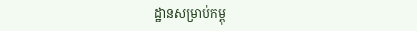ដ្ឋានសម្រាប់កម្ពុ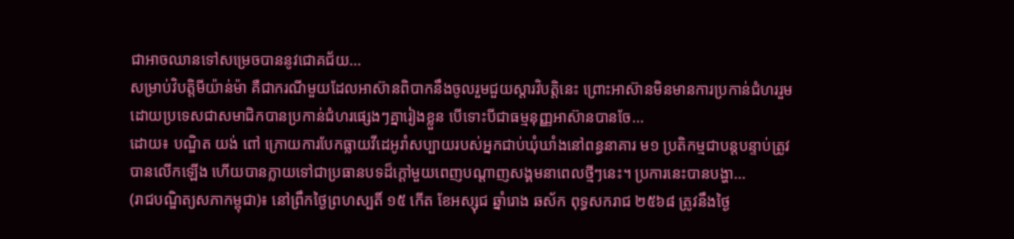ជាអាចឈានទៅសម្រេចបាននូវជោគជ័យ...
សម្រាប់វិបត្តិមីយ៉ាន់ម៉ា គឺជាករណីមួយដែលអាស៊ានពិបាកនឹងចូលរួមជួយស្ដារវិបត្តិនេះ ព្រោះអាស៊ានមិនមានការប្រកាន់ជំហររួម ដោយប្រទេសជាសមាជិកបានប្រកាន់ជំហរផ្សេងៗគ្នារៀងខ្លួន បើទោះបីជាធម្មនុញ្ញអាស៊ានបានចែ...
ដោយ៖ បណ្ឌិត យង់ ពៅ ក្រោយការបែកធ្លាយវីដេអូរាំសប្បាយរបស់អ្នកជាប់ឃុំឃាំងនៅពន្ធនាគារ ម១ ប្រតិកម្មជាបន្តបន្ទាប់ត្រូវបានលើកឡើង ហើយបានក្លាយទៅជាប្រធានបទដ៏ក្ដៅមួយពេញបណ្ដាញសង្គមនាពេលថ្មីៗនេះ។ ប្រការនេះបានបង្ហា...
(រាជបណ្ឌិត្យសភាកម្ពុជា)៖ នៅព្រឹកថ្ងៃព្រហស្បតិ៍ ១៥ កើត ខែអស្សុជ ឆ្នាំរោង ឆស័ក ពុទ្ធសករាជ ២៥៦៨ ត្រូវនឹងថ្ងៃ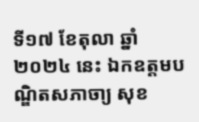ទី១៧ ខែតុលា ឆ្នាំ២០២៤ នេះ ឯកឧត្ដមបណ្ឌិតសភាចា្យ សុខ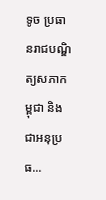ទូច ប្រធានរាជបណ្ឌិត្យសភាកម្ពុជា និងជាអនុប្រធ...